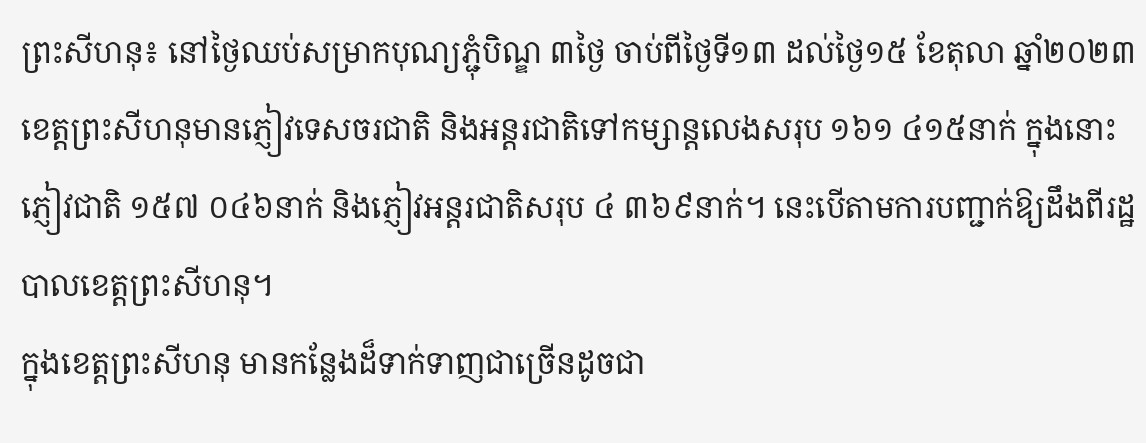ព្រះសីហនុ៖ នៅថ្ងៃឈប់សម្រាកបុណ្យភ្ជុំបិណ្ឌ ៣ថ្ងៃ ចាប់ពីថ្ងៃទី១៣ ដល់ថ្ងៃ១៥ ខែតុលា ឆ្នាំ២០២៣ ខេត្តព្រះសីហនុមានភ្ញៀវទេសចរជាតិ និងអន្តរជាតិទៅកម្សាន្តលេងសរុប ១៦១ ៤១៥នាក់ ក្នុងនោះ ភ្ញៀវជាតិ ១៥៧ ០៤៦នាក់ និងភ្ញៀវអន្តរជាតិសរុប ៤ ៣៦៩នាក់។ នេះបើតាមការបញ្ជាក់ឱ្យដឹងពីរដ្ឋបាលខេត្តព្រះសីហនុ។
ក្នុងខេត្តព្រះសីហនុ មានកន្លែងដ៏ទាក់ទាញជាច្រើនដូចជា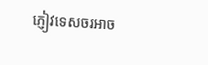ភ្ញៀវទេសចរអាច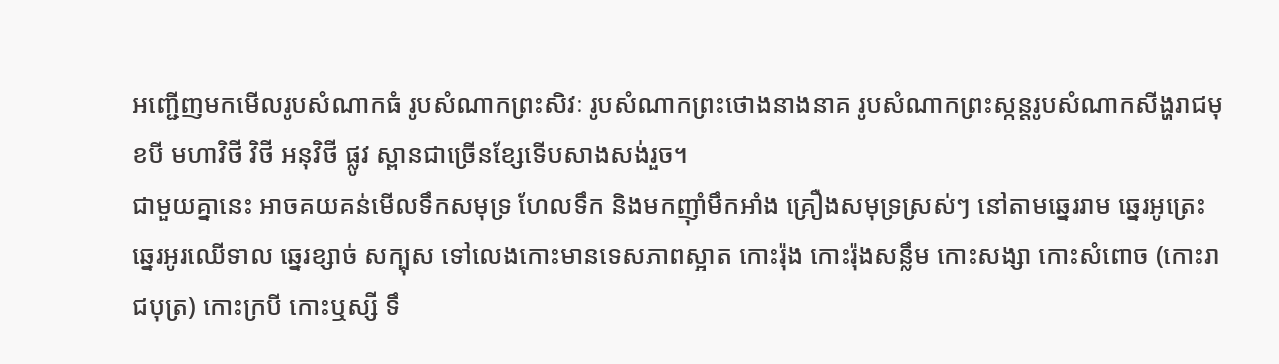អញ្ជើញមកមើលរូបសំណាកធំ រូបសំណាកព្រះសិវៈ រូបសំណាកព្រះថោងនាងនាគ រូបសំណាកព្រះស្កន្ដរូបសំណាកសីង្ហរាជមុខបី មហាវិថី វិថី អនុវិថី ផ្លូវ ស្ពានជាច្រើនខ្សែទើបសាងសង់រួច។
ជាមួយគ្នានេះ អាចគយគន់មើលទឹកសមុទ្រ ហែលទឹក និងមកញ៉ាំមឹកអាំង គ្រឿងសមុទ្រស្រស់ៗ នៅតាមឆ្នេររាម ឆ្នេរអូត្រេះ ឆ្នេរអូរឈើទាល ឆ្នេរខ្សាច់ សក្បុស ទៅលេងកោះមានទេសភាពស្អាត កោះរ៉ុង កោះរ៉ុងសន្លឹម កោះសង្សា កោះសំពោច (កោះរាជបុត្រ) កោះក្របី កោះឬស្សី ទឹ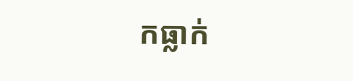កធ្លាក់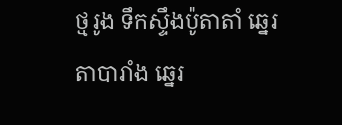ថ្មរូង ទឹកស្ទឹងប៉ូតាតាំ ឆ្នេរតាបារាំង ឆ្នេរ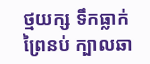ថ្មយក្ស ទឹកធ្លាក់ព្រៃនប់ ក្បាលឆា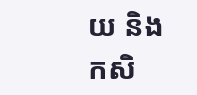យ និងកសិ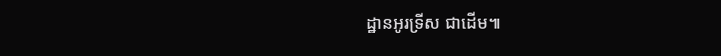ដ្ឋានអូរទ្រីស ជាដើម៕